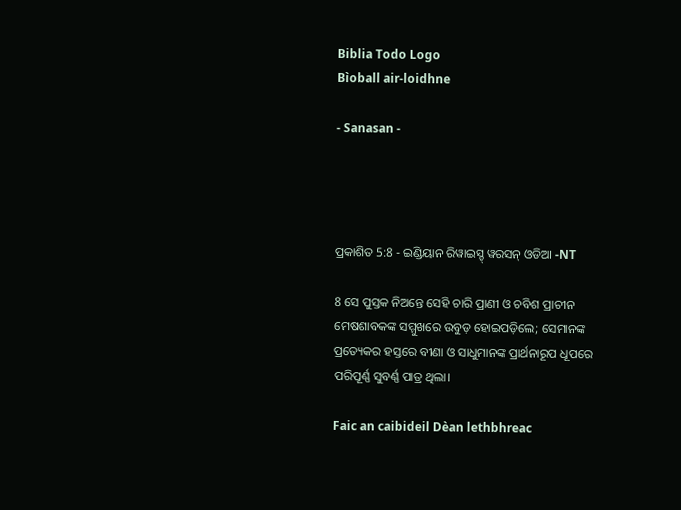Biblia Todo Logo
Bìoball air-loidhne

- Sanasan -




ପ୍ରକାଶିତ 5:8 - ଇଣ୍ଡିୟାନ ରିୱାଇସ୍ଡ୍ ୱରସନ୍ ଓଡିଆ -NT

8 ସେ ପୁସ୍ତକ ନିଅନ୍ତେ ସେହି ଚାରି ପ୍ରାଣୀ ଓ ଚବିଶ ପ୍ରାଚୀନ ମେଷଶାବକଙ୍କ ସମ୍ମୁଖରେ ଉବୁଡ଼ ହୋଇପଡ଼ିଲେ; ସେମାନଙ୍କ ପ୍ରତ୍ୟେକର ହସ୍ତରେ ବୀଣା ଓ ସାଧୁମାନଙ୍କ ପ୍ରାର୍ଥନାରୂପ ଧୂପରେ ପରିପୂର୍ଣ୍ଣ ସୁବର୍ଣ୍ଣ ପାତ୍ର ଥିଲା।

Faic an caibideil Dèan lethbhreac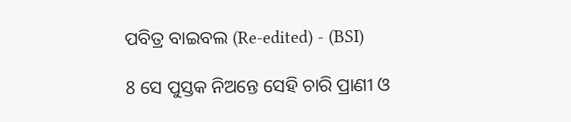ପବିତ୍ର ବାଇବଲ (Re-edited) - (BSI)

8 ସେ ପୁସ୍ତକ ନିଅନ୍ତେ ସେହି ଚାରି ପ୍ରାଣୀ ଓ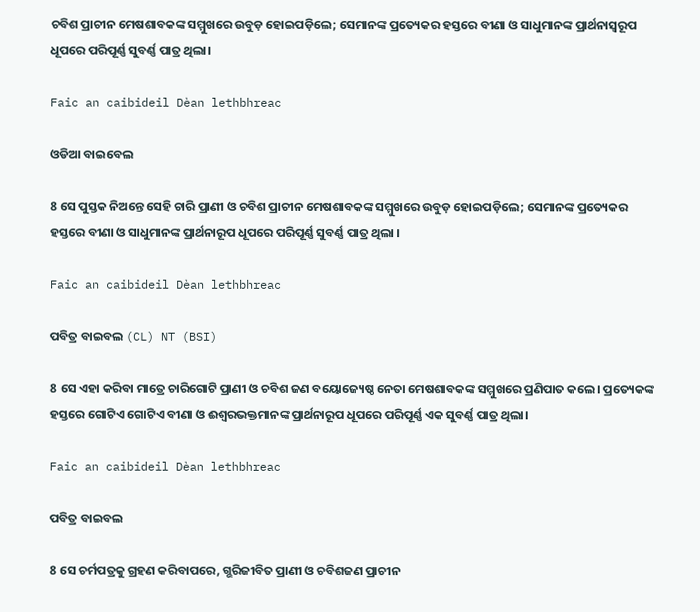ଚବିଶ ପ୍ରାଚୀନ ମେଷଶାବକଙ୍କ ସମ୍ମୁଖରେ ଉବୁଡ଼ ହୋଇପଡ଼ିଲେ; ସେମାନଙ୍କ ପ୍ରତ୍ୟେକର ହସ୍ତରେ ବୀଣା ଓ ସାଧୁମାନଙ୍କ ପ୍ରାର୍ଥନାସ୍ଵରୂପ ଧୂପରେ ପରିପୂର୍ଣ୍ଣ ସୁବର୍ଣ୍ଣ ପାତ୍ର ଥିଲା।

Faic an caibideil Dèan lethbhreac

ଓଡିଆ ବାଇବେଲ

8 ସେ ପୁସ୍ତକ ନିଅନ୍ତେ ସେହି ଚାରି ପ୍ରାଣୀ ଓ ଚବିଶ ପ୍ରାଚୀନ ମେଷଶାବକଙ୍କ ସମ୍ମୁଖରେ ଉବୁଡ଼ ହୋଇପଡ଼ିଲେ; ସେମାନଙ୍କ ପ୍ରତ୍ୟେକର ହସ୍ତରେ ବୀଣା ଓ ସାଧୁମାନଙ୍କ ପ୍ରାର୍ଥନାରୂପ ଧୂପରେ ପରିପୂର୍ଣ୍ଣ ସୁବର୍ଣ୍ଣ ପାତ୍ର ଥିଲା ।

Faic an caibideil Dèan lethbhreac

ପବିତ୍ର ବାଇବଲ (CL) NT (BSI)

8 ସେ ଏହା କରିବା ମାତ୍ରେ ଚାରିଗୋଟି ପ୍ରାଣୀ ଓ ଚବିଶ ଜଣ ବୟୋଜ୍ୟେଷ୍ଠ ନେତା ମେଷଶାବକଙ୍କ ସମ୍ମୁଖରେ ପ୍ରଣିପାତ କଲେ। ପ୍ରତ୍ୟେକଙ୍କ ହସ୍ତରେ ଗୋଟିଏ ଗୋଟିଏ ବୀଣା ଓ ଈଶ୍ୱରଭକ୍ତମାନଙ୍କ ପ୍ରାର୍ଥନାରୂପ ଧୂପରେ ପରିପୂର୍ଣ୍ଣ ଏକ ସୁବର୍ଣ୍ଣ ପାତ୍ର ଥିଲା।

Faic an caibideil Dèan lethbhreac

ପବିତ୍ର ବାଇବଲ

8 ସେ ଚର୍ମପତ୍ରକୁ ଗ୍ରହଣ କରିବାପରେ, ଗ୍ଭରିଜୀବିତ ପ୍ରାଣୀ ଓ ଚବିଶଜଣ ପ୍ରାଚୀନ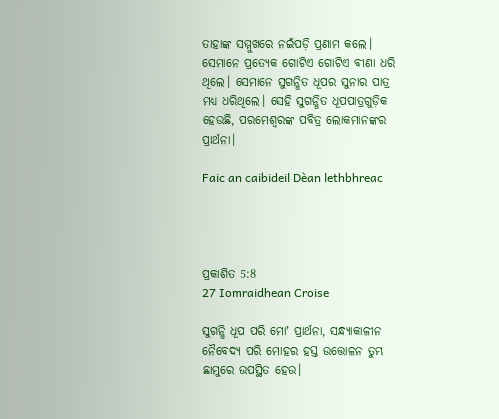ତାହାଙ୍କ ସମ୍ମୁଖରେ ନଇଁପଡ଼ି ପ୍ରଣାମ କଲେ। ସେମାନେ ପ୍ରତ୍ୟେକ ଗୋଟିଏ ଗୋଟିଏ ବୀଣା ଧରି ଥିଲେ। ସେମାନେ ସୁଗନ୍ଧିତ ଧୂପର ସୁନାର ପାତ୍ର ମଧ୍ୟ ଧରିଥିଲେ। ସେହି ସୁଗନ୍ଧିତ ଧୂପପାତ୍ରଗୁଡ଼ିକ ହେଉଛି, ପରମେଶ୍ୱରଙ୍କ ପବିତ୍ର ଲୋକମାନଙ୍କର ପ୍ରାର୍ଥନା।

Faic an caibideil Dèan lethbhreac




ପ୍ରକାଶିତ 5:8
27 Iomraidhean Croise

ସୁଗନ୍ଧି ଧୂପ ପରି ମୋʼ ପ୍ରାର୍ଥନା, ସନ୍ଧ୍ୟାକାଳୀନ ନୈବେଦ୍ୟ ପରି ମୋହର ହସ୍ତ ଉତ୍ତୋଳନ ତୁମ୍ଭ ଛାମୁରେ ଉପସ୍ଥିତ ହେଉ।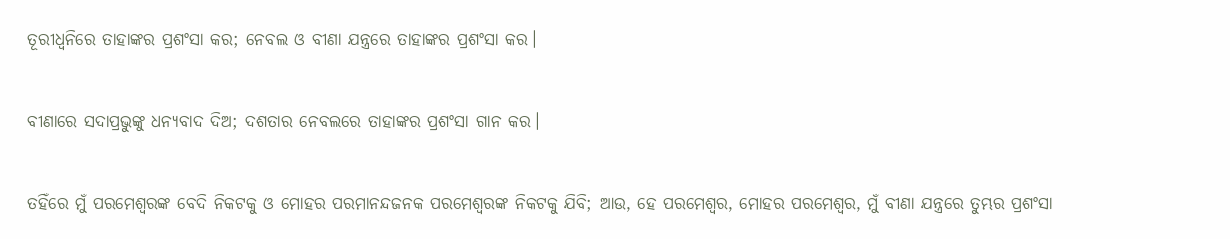ତୂରୀଧ୍ୱନିରେ ତାହାଙ୍କର ପ୍ରଶଂସା କର; ନେବଲ ଓ ବୀଣା ଯନ୍ତ୍ରରେ ତାହାଙ୍କର ପ୍ରଶଂସା କର।


ବୀଣାରେ ସଦାପ୍ରଭୁଙ୍କୁ ଧନ୍ୟବାଦ ଦିଅ; ଦଶତାର ନେବଲରେ ତାହାଙ୍କର ପ୍ରଶଂସା ଗାନ କର।


ତହିଁରେ ମୁଁ ପରମେଶ୍ୱରଙ୍କ ବେଦି ନିକଟକୁ ଓ ମୋହର ପରମାନନ୍ଦଜନକ ପରମେଶ୍ୱରଙ୍କ ନିକଟକୁ ଯିବି; ଆଉ, ହେ ପରମେଶ୍ୱର, ମୋହର ପରମେଶ୍ୱର, ମୁଁ ବୀଣା ଯନ୍ତ୍ରରେ ତୁମ୍ଭର ପ୍ରଶଂସା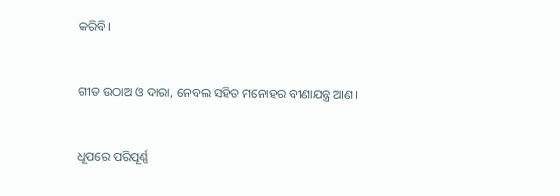କରିବି।


ଗୀତ ଉଠାଅ ଓ ଦାରା, ନେବଲ ସହିତ ମନୋହର ବୀଣାଯନ୍ତ୍ର ଆଣ।


ଧୂପରେ ପରିପୂର୍ଣ୍ଣ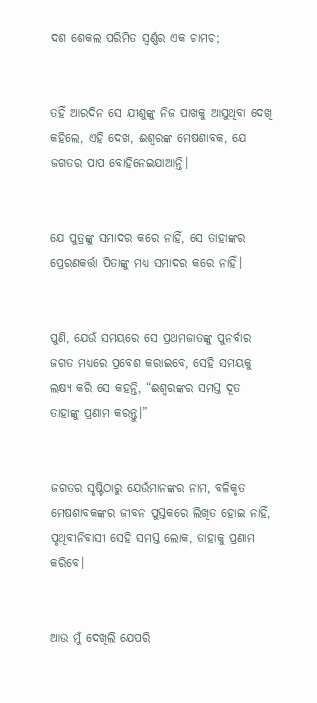ଦଶ ଶେକଲ ପରିମିତ ସ୍ୱର୍ଣ୍ଣର ଏକ ଚାମଚ;


ତହିଁ ଆରଦିନ ସେ ଯୀଶୁଙ୍କୁ ନିଜ ପାଖକୁ ଆସୁଥିବା ଦେଖି କହିଲେ, ଏହି ଦେଖ, ଈଶ୍ବରଙ୍କ ମେଷଶାବକ, ଯେ ଜଗତର ପାପ ବୋହିନେଇଯାଆନ୍ତି।


ଯେ ପୁତ୍ରଙ୍କୁ ସମାଦର କରେ ନାହିଁ, ସେ ତାହାଙ୍କର ପ୍ରେରଣକର୍ତ୍ତା ପିତାଙ୍କୁ ମଧ୍ୟ ସମାଦର କରେ ନାହିଁ।


ପୁଣି, ଯେଉଁ ସମୟରେ ସେ ପ୍ରଥମଜାତଙ୍କୁ ପୁନର୍ବାର ଜଗତ ମଧ୍ୟରେ ପ୍ରବେଶ କରାଇବେ, ସେହି ସମୟକୁ ଲକ୍ଷ୍ୟ କରି ସେ କହନ୍ତି, “ଈଶ୍ବରଙ୍କର ସମସ୍ତ ଦୂତ ତାହାଙ୍କୁ ପ୍ରଣାମ କରନ୍ତୁ।”


ଜଗତର ସୃଷ୍ଟିଠାରୁ ଯେଉଁମାନଙ୍କର ନାମ, ବଳିକୃତ ମେଷଶାବକଙ୍କର ଜୀବନ ପୁସ୍ତକରେ ଲିଖିତ ହୋଇ ନାହିଁ, ପୃଥିବୀନିବାସୀ ସେହି ସମସ୍ତ ଲୋକ, ତାହାକୁ ପ୍ରଣାମ କରିବେ।


ଆଉ ମୁଁ ଦେଖିଲି ଯେପରି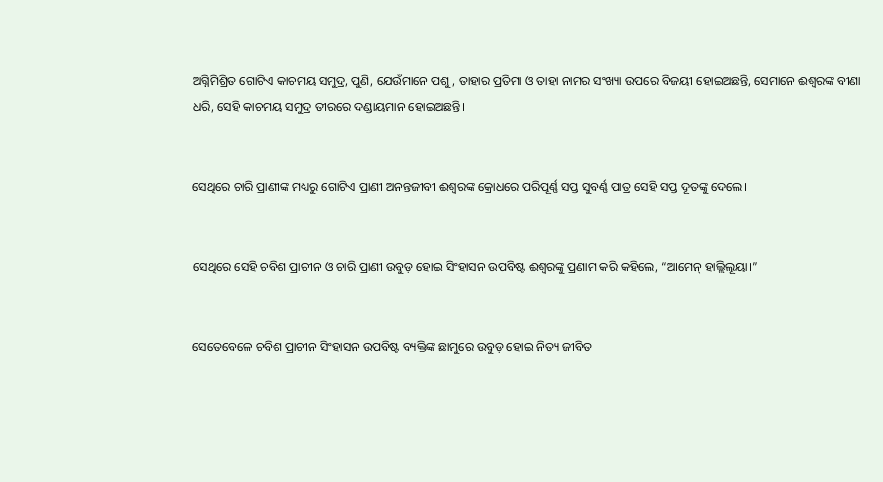ଅଗ୍ନିମିଶ୍ରିତ ଗୋଟିଏ କାଚମୟ ସମୁଦ୍ର, ପୁଣି, ଯେଉଁମାନେ ପଶୁ, ତାହାର ପ୍ରତିମା ଓ ତାହା ନାମର ସଂଖ୍ୟା ଉପରେ ବିଜୟୀ ହୋଇଅଛନ୍ତି, ସେମାନେ ଈଶ୍ବରଙ୍କ ବୀଣା ଧରି, ସେହି କାଚମୟ ସମୁଦ୍ର ତୀରରେ ଦଣ୍ଡାୟମାନ ହୋଇଅଛନ୍ତି।


ସେଥିରେ ଚାରି ପ୍ରାଣୀଙ୍କ ମଧ୍ୟରୁ ଗୋଟିଏ ପ୍ରାଣୀ ଅନନ୍ତଜୀବୀ ଈଶ୍ବରଙ୍କ କ୍ରୋଧରେ ପରିପୂର୍ଣ୍ଣ ସପ୍ତ ସୁବର୍ଣ୍ଣ ପାତ୍ର ସେହି ସପ୍ତ ଦୂତଙ୍କୁ ଦେଲେ।


ସେଥିରେ ସେହି ଚବିଶ ପ୍ରାଚୀନ ଓ ଚାରି ପ୍ରାଣୀ ଉବୁଡ଼ ହୋଇ ସିଂହାସନ ଉପବିଷ୍ଟ ଈଶ୍ବରଙ୍କୁ ପ୍ରଣାମ କରି କହିଲେ, “ଆମେନ୍‍ ହାଲ୍ଲିଲୂୟା।”


ସେତେବେଳେ ଚବିଶ ପ୍ରାଚୀନ ସିଂହାସନ ଉପବିଷ୍ଟ ବ୍ୟକ୍ତିଙ୍କ ଛାମୁରେ ଉବୁଡ଼ ହୋଇ ନିତ୍ୟ ଜୀବିତ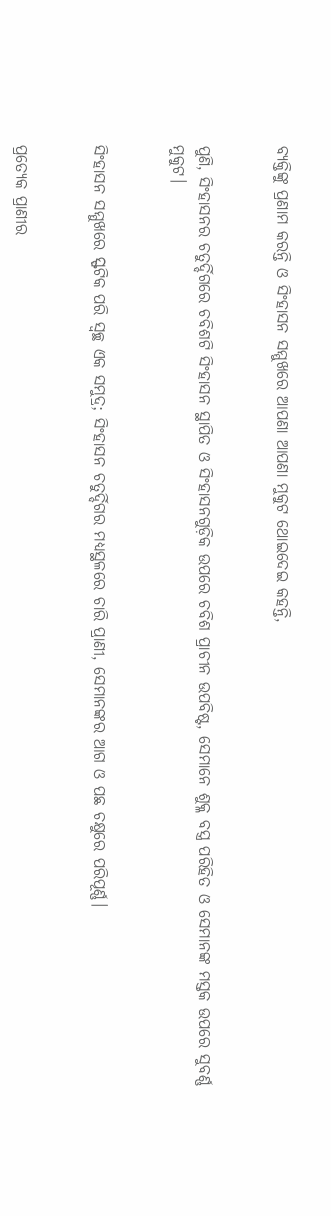ବ୍ୟକ୍ତିଙ୍କୁ ପ୍ରଣାମ କରନ୍ତି ଓ ସିଂହାସନ ସମ୍ମୁଖରେ ଆପଣା ଆପଣା ମୁକୁଟ ଥୋଇଦେଇ କହନ୍ତି,


ପୁଣି, ସିଂହାସନର ଚତୁର୍ଦ୍ଦିଗରେ ଚବିଶଟି ସିଂହାସନ ସ୍ଥାପିତ ଓ ସିଂହାସନଗୁଡ଼ିକ ଉପରେ ଚବିଶ ପ୍ରାଚୀନ ଉପବିଷ୍ଟ, ସେମାନେ ଶୁକ୍ଳ ବସ୍ତ୍ର ପରିହିତ ଓ ସେମାନଙ୍କ ମସ୍ତକ ଉପରେ ସୁବର୍ଣ୍ଣ ମୁକୁଟ।


ସିଂହାସନ ସମ୍ମୁଖରେ ସ୍ଫଟିକ ପରି ସ୍ୱଚ୍ଛ ଏକ ସମୁଦ୍ର; ସିଂହାସନ ଚତୁର୍ଦ୍ଦିଗର ମଧ୍ୟସ୍ଥଳରେ ଚାରି ପ୍ରାଣୀ, ସେମାନଙ୍କର ଆଗ ଓ ପଛ ଚକ୍ଷୁରେ ପରିପୂର୍ଣ୍ଣ।


ପ୍ରତ୍ୟେକ ପ୍ରାଣୀର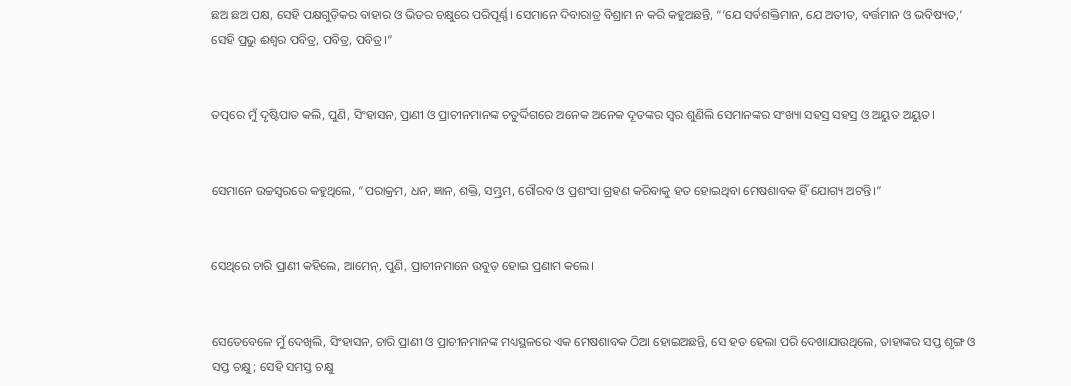ଛଅ ଛଅ ପକ୍ଷ, ସେହି ପକ୍ଷଗୁଡ଼ିକର ବାହାର ଓ ଭିତର ଚକ୍ଷୁରେ ପରିପୂର୍ଣ୍ଣ। ସେମାନେ ଦିବାରାତ୍ର ବିଶ୍ରାମ ନ କରି କହୁଅଛନ୍ତି, “‘ଯେ ସର୍ବଶକ୍ତିମାନ, ଯେ ଅତୀତ, ବର୍ତ୍ତମାନ ଓ ଭବିଷ୍ୟତ,’ ସେହି ପ୍ରଭୁ ଈଶ୍ବର ପବିତ୍ର, ପବିତ୍ର, ପବିତ୍ର।”


ତତ୍ପରେ ମୁଁ ଦୃଷ୍ଟିପାତ କଲି, ପୁଣି, ସିଂହାସନ, ପ୍ରାଣୀ ଓ ପ୍ରାଚୀନମାନଙ୍କ ଚତୁର୍ଦ୍ଦିଗରେ ଅନେକ ଅନେକ ଦୂତଙ୍କର ସ୍ୱର ଶୁଣିଲି ସେମାନଙ୍କର ସଂଖ୍ୟା ସହସ୍ର ସହସ୍ର ଓ ଅୟୁତ ଅୟୁତ।


ସେମାନେ ଉଚ୍ଚସ୍ୱରରେ କହୁଥିଲେ, “ପରାକ୍ରମ, ଧନ, ଜ୍ଞାନ, ଶକ୍ତି, ସମ୍ଭ୍ରମ, ଗୌରବ ଓ ପ୍ରଶଂସା ଗ୍ରହଣ କରିବାକୁ ହତ ହୋଇଥିବା ମେଷଶାବକ ହିଁ ଯୋଗ୍ୟ ଅଟନ୍ତି।”


ସେଥିରେ ଚାରି ପ୍ରାଣୀ କହିଲେ, ଆମେନ୍‍, ପୁଣି, ପ୍ରାଚୀନମାନେ ଉବୁଡ଼ ହୋଇ ପ୍ରଣାମ କଲେ।


ସେତେବେଳେ ମୁଁ ଦେଖିଲି, ସିଂହାସନ, ଚାରି ପ୍ରାଣୀ ଓ ପ୍ରାଚୀନମାନଙ୍କ ମଧ୍ୟସ୍ଥଳରେ ଏକ ମେଷଶାବକ ଠିଆ ହୋଇଅଛନ୍ତି, ସେ ହତ ହେଲା ପରି ଦେଖାଯାଉଥିଲେ, ତାହାଙ୍କର ସପ୍ତ ଶୃଙ୍ଗ ଓ ସପ୍ତ ଚକ୍ଷୁ; ସେହି ସମସ୍ତ ଚକ୍ଷୁ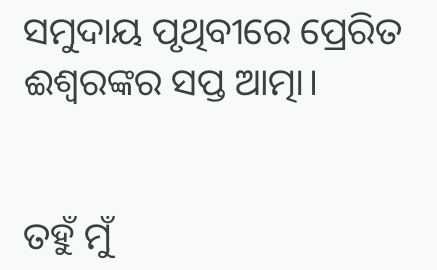ସମୁଦାୟ ପୃଥିବୀରେ ପ୍ରେରିତ ଈଶ୍ବରଙ୍କର ସପ୍ତ ଆତ୍ମା।


ତହୁଁ ମୁଁ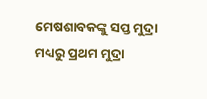ମେଷଶାବକଙ୍କୁ ସପ୍ତ ମୁଦ୍ରା ମଧ୍ୟରୁ ପ୍ରଥମ ମୁଦ୍ରା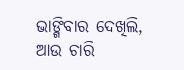ଭାଙ୍ଗିବାର ଦେଖିଲି, ଆଉ ଚାରି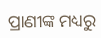ପ୍ରାଣୀଙ୍କ ମଧ୍ୟରୁ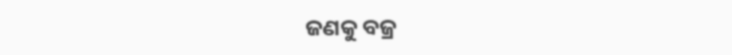ଜଣକୁ ବଜ୍ର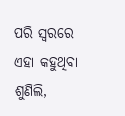ପରି ସ୍ୱରରେ ଏହା କହୁଥିବା ଶୁଣିଲି,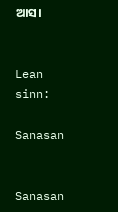ଆସ।


Lean sinn:

Sanasan


Sanasan